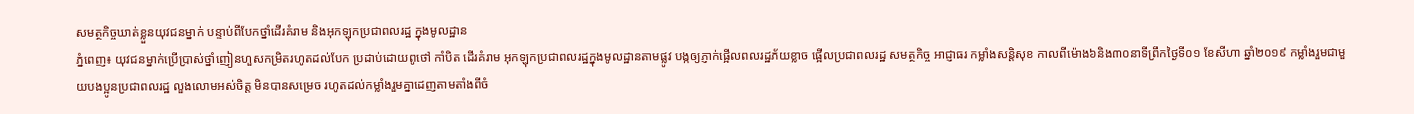សមត្ថកិច្ចឃាត់ខ្លួនយុវជនម្នាក់ បន្ទាប់ពីបែកថ្នាំដើរគំរាម និងអុកឡុកប្រជាពលរដ្ឋ ក្នុងមូលដ្ឋាន
ភ្នំពេញ៖ យុវជនម្នាក់ប្រើប្រាស់ថ្នាំញៀនហួសកម្រិតរហូតដល់បែក ប្រដាប់ដោយពូថៅ កាំបិត ដើរគំរាម អុកឡុកប្រជាពលរដ្ឋក្នុងមូលដ្ឋានតាមផ្លូវ បង្កឲ្យភ្ញាក់ផ្អើលពលរដ្ឋភ័យខ្លាច ផ្អើលប្រជាពលរដ្ឋ សមត្ថកិច្ច អាជ្ញាធរ កម្លាំងសន្តិសុខ កាលពីម៉ោង៦និង៣០នាទីព្រឹកថ្ងៃទី០១ ខែសីហា ឆ្នាំ២០១៩ កម្លាំងរួមជាមួយបងប្អូនប្រជាពលរដ្ឋ លួងលោមអស់ចិត្ត មិនបានសម្រេច រហូតដល់កម្លាំងរួមគ្នាដេញតាមតាំងពីចំ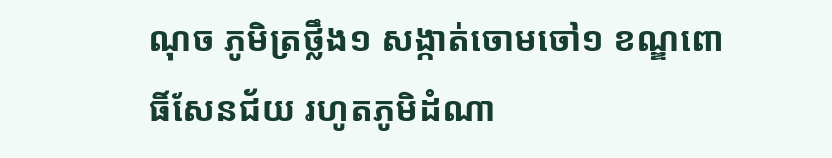ណុច ភូមិត្រថ្លឹង១ សង្កាត់ចោមចៅ១ ខណ្ឌពោធិ៍សែនជ័យ រហូតភូមិដំណា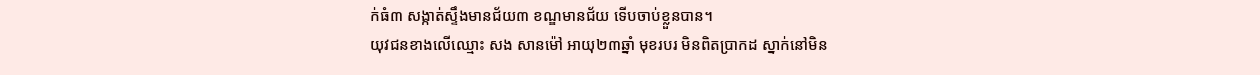ក់ធំ៣ សង្កាត់ស្ទឹងមានជ័យ៣ ខណ្ឌមានជ័យ ទើបចាប់ខ្លួនបាន។
យុវជនខាងលើឈ្មោះ សង សានម៉ៅ អាយុ២៣ឆ្នាំ មុខរបរ មិនពិតប្រាកដ ស្នាក់នៅមិន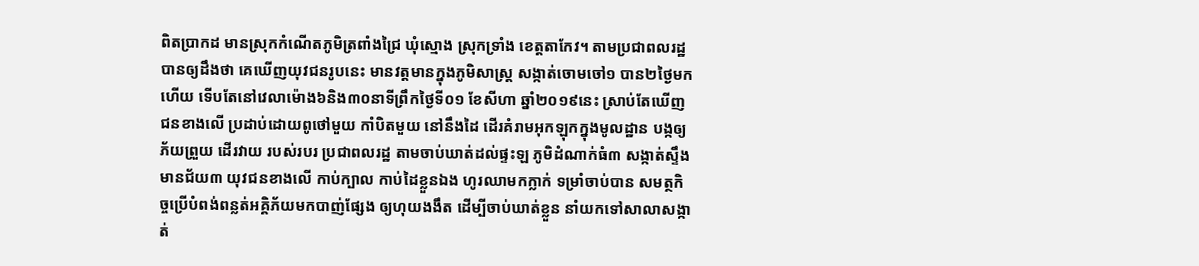ពិតប្រាកដ មានស្រុកកំណើតភូមិត្រពាំងជ្រៃ ឃុំស្មោង ស្រុកទ្រាំង ខេត្តតាកែវ។ តាមប្រជាពលរដ្ឋបានឲ្យដឹងថា គេឃើញយុវជនរូបនេះ មានវត្តមានក្នុងភូមិសាស្ត្រ សង្កាត់ចោមចៅ១ បាន២ថ្ងៃមកហើយ ទើបតែនៅវេលាម៉ោង៦និង៣០នាទីព្រឹកថ្ងៃទី០១ ខែសីហា ឆ្នាំ២០១៩នេះ ស្រាប់តែឃើញជនខាងលើ ប្រដាប់ដោយពូថៅមួយ កាំបិតមួយ នៅនឹងដៃ ដើរគំរាមអុកឡុកក្នុងមូលដ្ឋាន បង្កឲ្យភ័យព្រួយ ដើរវាយ របស់របរ ប្រជាពលរដ្ឋ តាមចាប់ឃាត់ដល់ផ្ទះឡ ភូមិដំណាក់ធំ៣ សង្កាត់ស្ទឹងមានជ័យ៣ យុវជនខាងលើ កាប់ក្បាល កាប់ដៃខ្លួនឯង ហូរឈាមកក្លាក់ ទម្រាំចាប់បាន សមត្ថកិច្ចប្រើបំពង់ពន្លត់អគ្គិភ័យមកបាញ់ផ្សែង ឲ្យហុយងងឹត ដើម្បីចាប់ឃាត់ខ្លួន នាំយកទៅសាលាសង្កាត់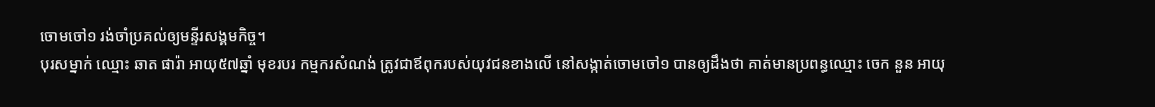ចោមចៅ១ រង់ចាំប្រគល់ឲ្យមន្ទីរសង្គមកិច្ច។
បុរសម្នាក់ ឈ្មោះ ឆាត ផារ៉ា អាយុ៥៧ឆ្នាំ មុខរបរ កម្មករសំណង់ ត្រូវជាឪពុករបស់យុវជនខាងលើ នៅសង្កាត់ចោមចៅ១ បានឲ្យដឹងថា គាត់មានប្រពន្ធឈ្មោះ ចេក នួន អាយុ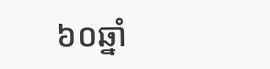៦០ឆ្នាំ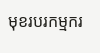មុខរបរកម្មករ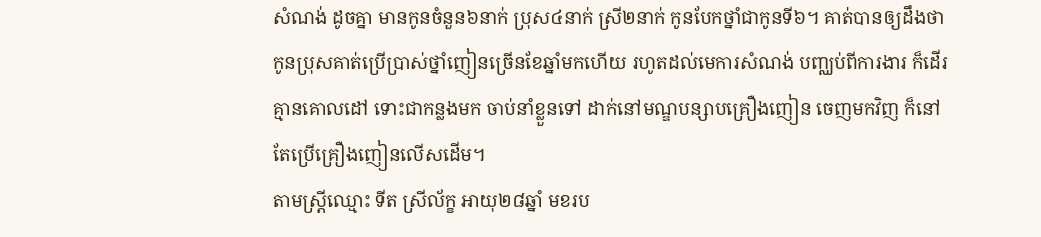សំណង់ ដូចគ្នា មានកូនចំនួន៦នាក់ ប្រុស៤នាក់ ស្រី២នាក់ កូនបែកថ្នាំជាកូនទី៦។ គាត់បានឲ្យដឹងថា កូនប្រុសគាត់ប្រើប្រាស់ថ្នាំញៀនច្រើនខែឆ្នាំមកហើយ រហូតដល់មេការសំណង់ បញ្ឈប់ពីការងារ ក៏ដើរគ្មានគោលដៅ ទោះជាកន្លងមក ចាប់នាំខ្លួនទៅ ដាក់នៅមណ្ឌបន្សាបគ្រឿងញៀន ចេញមកវិញ ក៏នៅតែប្រើគ្រឿងញៀនលើសដើម។
តាមស្ត្រីឈ្មោះ ទីត ស្រីល័ក្ខ អាយុ២៨ឆ្នាំ មខរប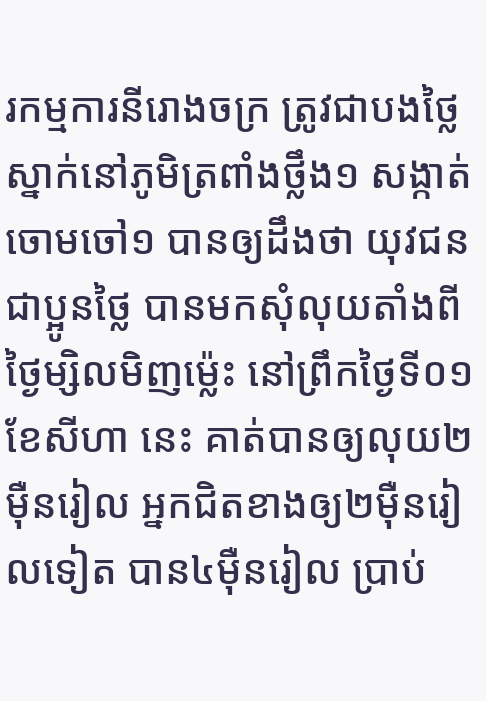រកម្មការនីរោងចក្រ ត្រូវជាបងថ្លៃ ស្នាក់នៅភូមិត្រពាំងថ្លឹង១ សង្កាត់ចោមចៅ១ បានឲ្យដឹងថា យុវជនជាប្អូនថ្លៃ បានមកសុំលុយតាំងពីថ្ងៃម្សិលមិញម្ល៉េះ នៅព្រឹកថ្ងៃទី០១ ខែសីហា នេះ គាត់បានឲ្យលុយ២ម៉ឺនរៀល អ្នកជិតខាងឲ្យ២ម៉ឺនរៀលទៀត បាន៤ម៉ឺនរៀល ប្រាប់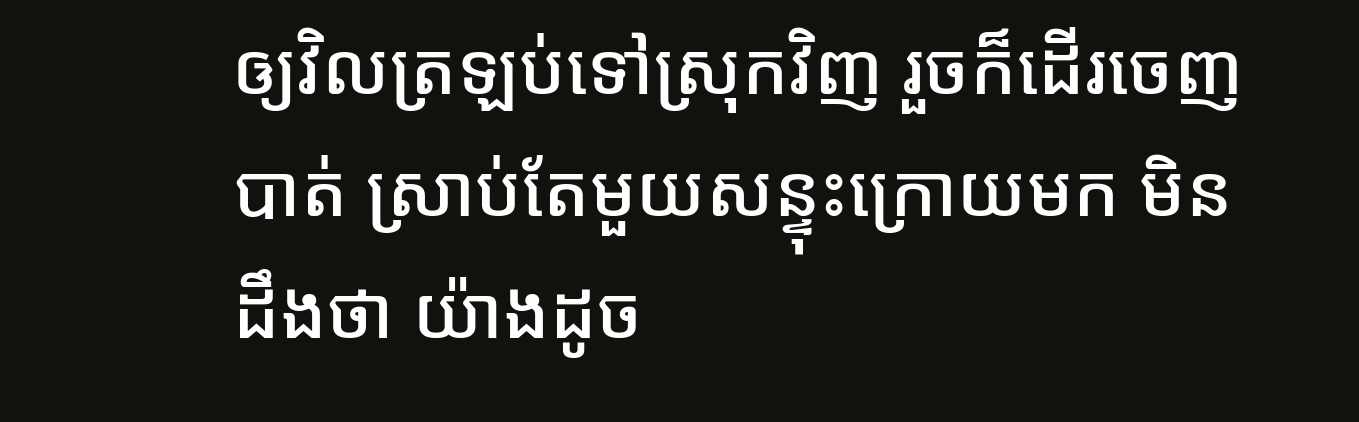ឲ្យវិលត្រឡប់ទៅស្រុកវិញ រួចក៏ដើរចេញបាត់ ស្រាប់តែមួយសន្ទុះក្រោយមក មិនដឹងថា យ៉ាងដូច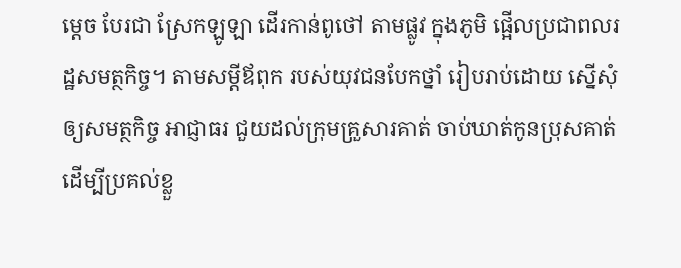ម្តេច បែរជា ស្រែកឡូឡា ដើរកាន់ពូថៅ តាមផ្លូវ ក្នុងភូមិ ផ្អើលប្រជាពលរដ្ឋសមត្ថកិច្ច។ តាមសម្តីឪពុក របស់យុវជនបែកថ្នាំ រៀបរាប់ដោយ ស្នើសុំឲ្យសមត្ថកិច្ច អាជ្ញាធរ ជួយដល់ក្រុមគ្រួសារគាត់ ចាប់ឃាត់កូនប្រុសគាត់ ដើម្បីប្រគល់ខ្លួ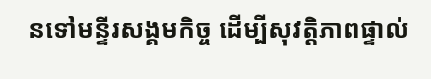នទៅមន្ទីរសង្គមកិច្ច ដើម្បីសុវត្តិភាពផ្ទាល់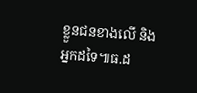ខ្លួនជនខាងលើ និងអ្នកដទៃ៕ធ.ដ